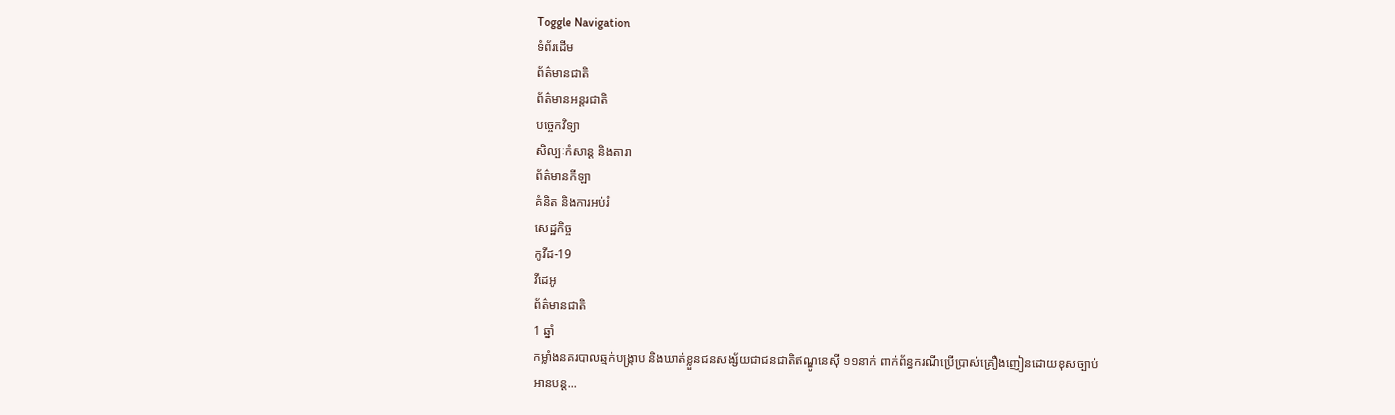Toggle Navigation
ទំព័រដើម
ព័ត៌មានជាតិ
ព័ត៌មានអន្តរជាតិ
បច្ចេកវិទ្យា
សិល្បៈកំសាន្ត និងតារា
ព័ត៌មានកីឡា
គំនិត និងការអប់រំ
សេដ្ឋកិច្ច
កូវីដ-19
វីដេអូ
ព័ត៌មានជាតិ
1 ឆ្នាំ
កម្លាំងនគរបាលឆ្មក់បង្ក្រាប និងឃាត់ខ្លួនជនសង្ស័យជាជនជាតិឥណ្ឌូនេស៊ី ១១នាក់ ពាក់ព័ន្ធករណីប្រើប្រាស់គ្រឿងញៀនដោយខុសច្បាប់
អានបន្ត...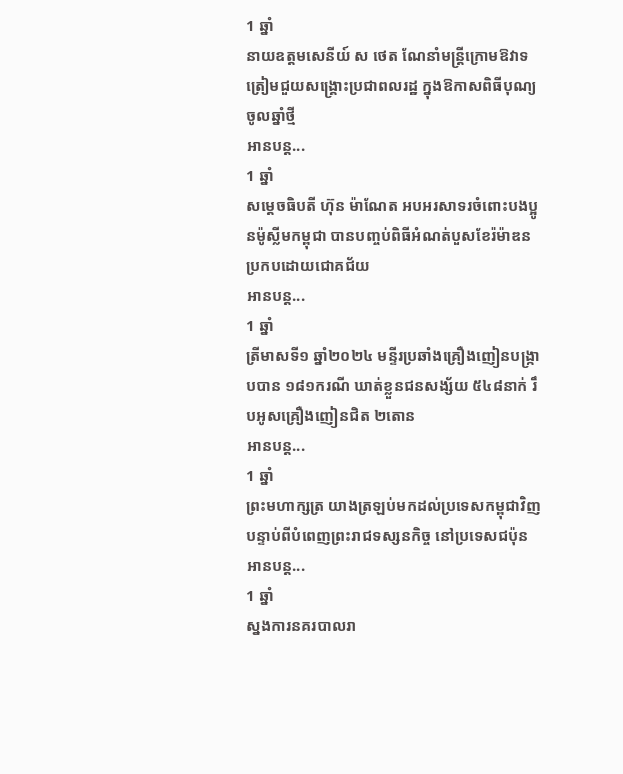1 ឆ្នាំ
នាយឧត្តមសេនីយ៍ ស ថេត ណែនាំមន្ដ្រីក្រោមឱវាទ ត្រៀមជួយសង្រ្គោះប្រជាពលរដ្ឋ ក្នុងឱកាសពិធីបុណ្យចូលឆ្នាំថ្មី
អានបន្ត...
1 ឆ្នាំ
សម្ដេចធិបតី ហ៊ុន ម៉ាណែត អបអរសាទរចំពោះបងប្អូនម៉ូស្លីមកម្ពុជា បានបញ្ចប់ពិធីអំណត់បួសខែរ៉ម៉ាឌន ប្រកបដោយជោគជ័យ
អានបន្ត...
1 ឆ្នាំ
ត្រីមាសទី១ ឆ្នាំ២០២៤ មន្ទីរប្រឆាំងគ្រឿងញៀនបង្ក្រាបបាន ១៨១ករណី ឃាត់ខ្លួនជនសង្ស័យ ៥៤៨នាក់ រឹបអូសគ្រឿងញៀនជិត ២តោន
អានបន្ត...
1 ឆ្នាំ
ព្រះមហាក្សត្រ យាងត្រឡប់មកដល់ប្រទេសកម្ពុជាវិញ បន្ទាប់ពីបំពេញព្រះរាជទស្សនកិច្ច នៅប្រទេសជប៉ុន
អានបន្ត...
1 ឆ្នាំ
ស្នងការនគរបាលរា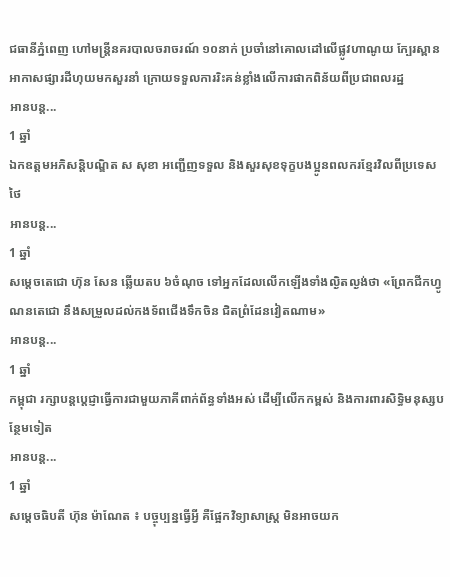ជធានីភ្នំពេញ ហៅមន្រ្តីនគរបាលចរាចរណ៍ ១០នាក់ ប្រចាំនៅគោលដៅលើផ្លូវហាណូយ ក្បែរស្ពានអាកាសផ្សារដីហុយមកសួរនាំ ក្រោយទទួលការរិះគន់ខ្លាំងលើការផាកពិន័យពីប្រជាពលរដ្ឋ
អានបន្ត...
1 ឆ្នាំ
ឯកឧត្តមអភិសន្តិបណ្ឌិត ស សុខា អញ្ជើញទទួល និងសួរសុខទុក្ខបងប្អូនពលករខ្មែរវិលពីប្រទេសថៃ
អានបន្ត...
1 ឆ្នាំ
សម្តេចតេជោ ហ៊ុន សែន ឆ្លើយតប ៦ចំណុច ទៅអ្នកដែលលើកឡើងទាំងល្ងិតល្ងង់ថា «ព្រែកជីកហ្វូណនតេជោ នឹងសម្រួលដល់កងទ័ពជើងទឹកចិន ជិតព្រំដែនវៀតណាម»
អានបន្ត...
1 ឆ្នាំ
កម្ពុជា រក្សាបន្តប្ដេជ្ញាធ្វើការជាមួយភាគីពាក់ព័ន្ធទាំងអស់ ដើម្បីលើកកម្ពស់ និងការពារសិទ្ធិមនុស្សបន្ថែមទៀត
អានបន្ត...
1 ឆ្នាំ
សម្ដេចធិបតី ហ៊ុន ម៉ាណែត ៖ បច្ចុប្បន្នធ្វើអ្វី គឺផ្អែកវិទ្យាសាស្ដ្រ មិនអាចយក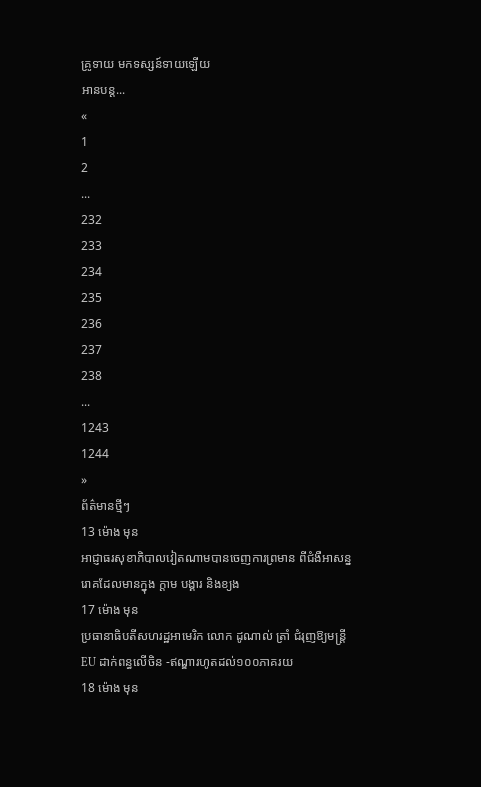គ្រូទាយ មកទស្សន៍ទាយឡើយ
អានបន្ត...
«
1
2
...
232
233
234
235
236
237
238
...
1243
1244
»
ព័ត៌មានថ្មីៗ
13 ម៉ោង មុន
អាជ្ញាធរសុខាភិបាលវៀតណាមបានចេញការព្រមាន ពីជំងឺអាសន្នរោគដែលមានក្នុង ក្ដាម បង្គារ និងខ្យង
17 ម៉ោង មុន
ប្រធានាធិបតីសហរដ្ឋអាមេរិក លោក ដូណាល់ ត្រាំ ជំរុញឱ្យមន្ត្រី EU ដាក់ពន្ធលើចិន -ឥណ្ឌារហូតដល់១០០ភាគរយ
18 ម៉ោង មុន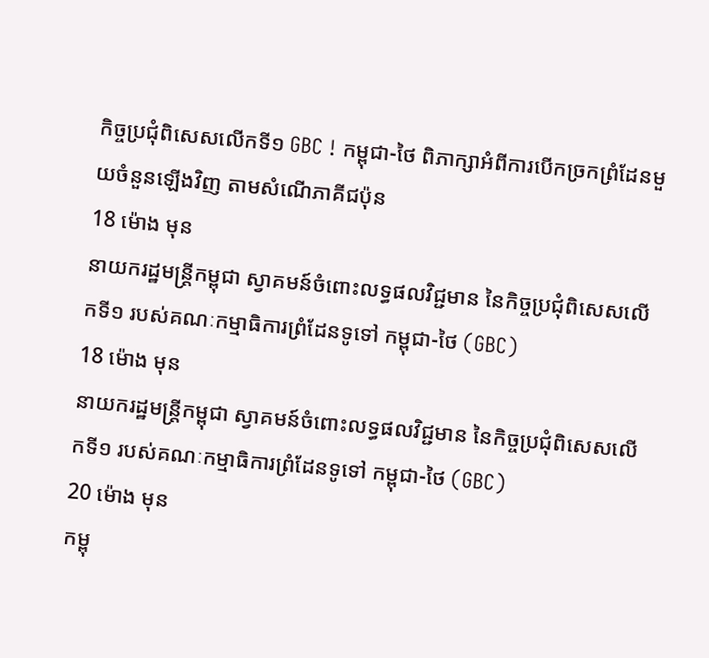កិច្ចប្រជុំពិសេសលើកទី១ GBC ! កម្ពុជា-ថៃ ពិភាក្សាអំពីការបើកច្រកព្រំដែនមួយចំនួនឡើងវិញ តាមសំណើភាគីជប៉ុន
18 ម៉ោង មុន
នាយករដ្ឋមន្ដ្រីកម្ពុជា ស្វាគមន៍ចំពោះលទ្ធផលវិជ្ជមាន នៃកិច្ចប្រជុំពិសេសលើកទី១ របស់គណៈកម្មាធិការព្រំដែនទូទៅ កម្ពុជា-ថៃ (GBC)
18 ម៉ោង មុន
នាយករដ្ឋមន្ដ្រីកម្ពុជា ស្វាគមន៍ចំពោះលទ្ធផលវិជ្ជមាន នៃកិច្ចប្រជុំពិសេសលើកទី១ របស់គណៈកម្មាធិការព្រំដែនទូទៅ កម្ពុជា-ថៃ (GBC)
20 ម៉ោង មុន
កម្ពុ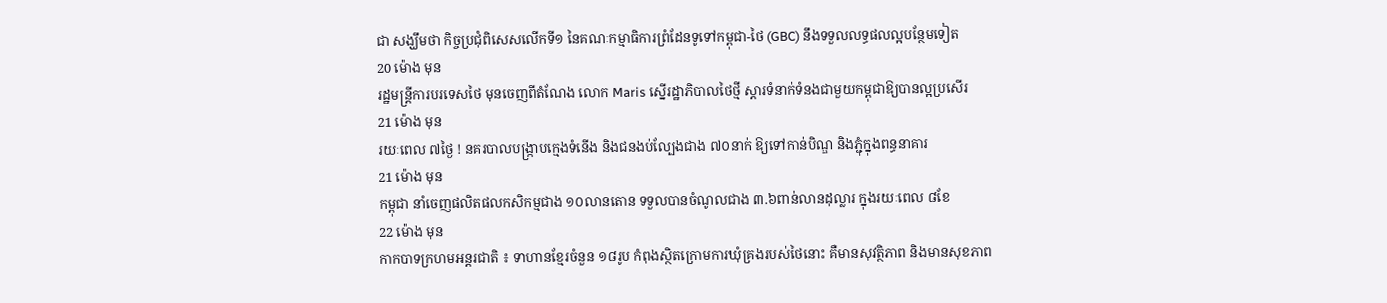ជា សង្ឃឹមថា កិច្ចប្រជុំពិសេសលើកទី១ នៃគណៈកម្មាធិការព្រំដែនទូទៅកម្ពុជា-ថៃ (GBC) នឹងទទួលលទ្ធផលល្អបន្ថែមទៀត
20 ម៉ោង មុន
រដ្ឋមន្ត្រីការបរទេសថៃ មុនចេញពីតំណែង លោក Maris ស្នើរដ្ឋាភិបាលថៃថ្មី ស្តារទំនាក់ទំនងជាមួយកម្ពុជាឱ្យបានល្អប្រសើរ
21 ម៉ោង មុន
រយៈពេល ៧ថ្ងៃ ! នគរបាលបង្ក្រាបក្មេងទំនើង និងជនងប់ល្បែងជាង ៧០នាក់ ឱ្យទៅកាន់បិណ្ឌ និងភ្ជុំក្នុងពន្ធនាគារ
21 ម៉ោង មុន
កម្ពុជា នាំចេញផលិតផលកសិកម្មជាង ១០លានតោន ទទួលបានចំណូលជាង ៣.៦ពាន់លានដុល្លារ ក្នុងរយៈពេល ៨ខែ
22 ម៉ោង មុន
កាកបាទក្រហមអន្តរជាតិ ៖ ទាហានខ្មែរចំនួន ១៨រូប កំពុងស្ថិតក្រោមការឃុំគ្រងរបស់ថៃនោះ គឺមានសុវត្ថិភាព និងមានសុខភាព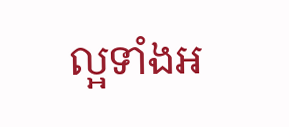ល្អទាំងអ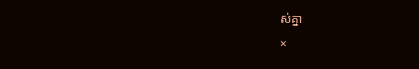ស់គ្នា
×